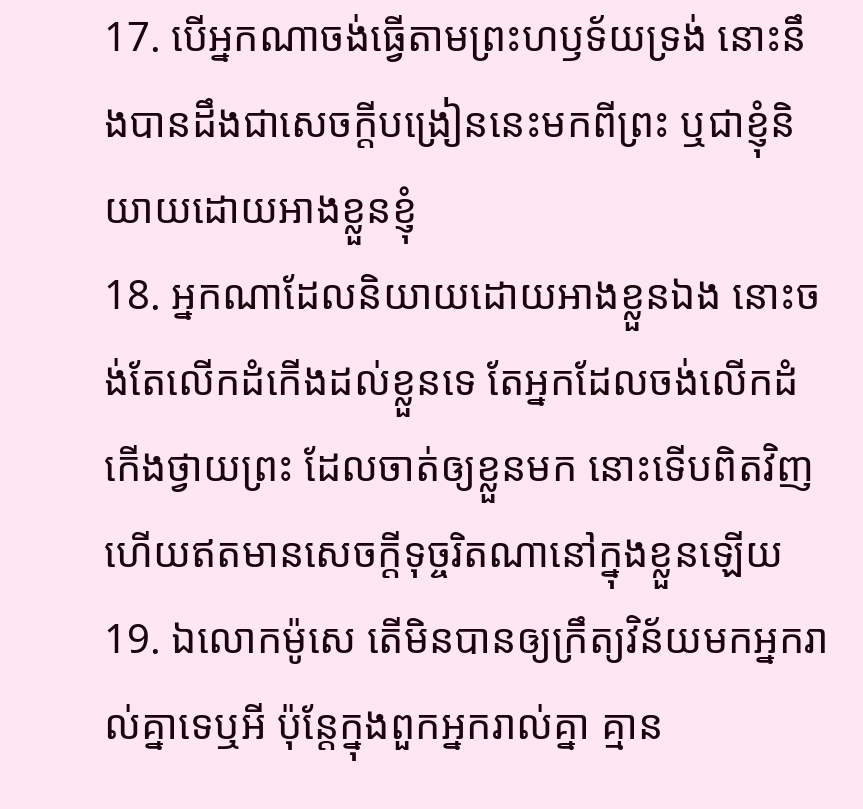17. បើអ្នកណាចង់ធ្វើតាមព្រះហឫទ័យទ្រង់ នោះនឹងបានដឹងជាសេចក្តីបង្រៀននេះមកពីព្រះ ឬជាខ្ញុំនិយាយដោយអាងខ្លួនខ្ញុំ
18. អ្នកណាដែលនិយាយដោយអាងខ្លួនឯង នោះចង់តែលើកដំកើងដល់ខ្លួនទេ តែអ្នកដែលចង់លើកដំកើងថ្វាយព្រះ ដែលចាត់ឲ្យខ្លួនមក នោះទើបពិតវិញ ហើយឥតមានសេចក្តីទុច្ចរិតណានៅក្នុងខ្លួនឡើយ
19. ឯលោកម៉ូសេ តើមិនបានឲ្យក្រឹត្យវិន័យមកអ្នករាល់គ្នាទេឬអី ប៉ុន្តែក្នុងពួកអ្នករាល់គ្នា គ្មាន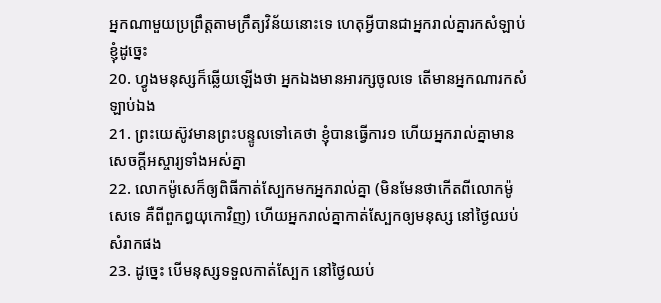អ្នកណាមួយប្រព្រឹត្តតាមក្រឹត្យវិន័យនោះទេ ហេតុអ្វីបានជាអ្នករាល់គ្នារកសំឡាប់ខ្ញុំដូច្នេះ
20. ហ្វូងមនុស្សក៏ឆ្លើយឡើងថា អ្នកឯងមានអារក្សចូលទេ តើមានអ្នកណារកសំឡាប់ឯង
21. ព្រះយេស៊ូវមានព្រះបន្ទូលទៅគេថា ខ្ញុំបានធ្វើការ១ ហើយអ្នករាល់គ្នាមានសេចក្តីអស្ចារ្យទាំងអស់គ្នា
22. លោកម៉ូសេក៏ឲ្យពិធីកាត់ស្បែកមកអ្នករាល់គ្នា (មិនមែនថាកើតពីលោកម៉ូសេទេ គឺពីពួកឰយុកោវិញ) ហើយអ្នករាល់គ្នាកាត់ស្បែកឲ្យមនុស្ស នៅថ្ងៃឈប់សំរាកផង
23. ដូច្នេះ បើមនុស្សទទួលកាត់ស្បែក នៅថ្ងៃឈប់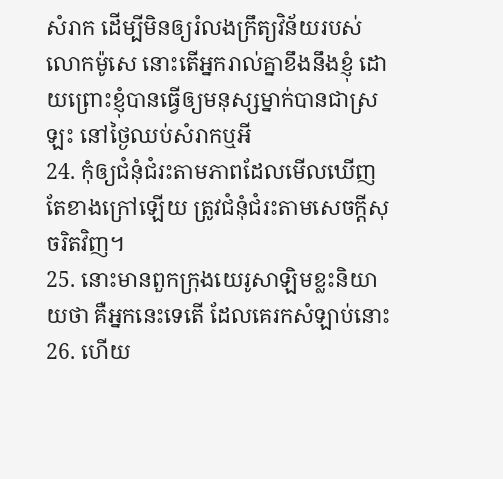សំរាក ដើម្បីមិនឲ្យរំលងក្រឹត្យវិន័យរបស់លោកម៉ូសេ នោះតើអ្នករាល់គ្នាខឹងនឹងខ្ញុំ ដោយព្រោះខ្ញុំបានធ្វើឲ្យមនុស្សម្នាក់បានជាស្រឡះ នៅថ្ងៃឈប់សំរាកឬអី
24. កុំឲ្យជំនុំជំរះតាមភាពដែលមើលឃើញតែខាងក្រៅឡើយ ត្រូវជំនុំជំរះតាមសេចក្តីសុចរិតវិញ។
25. នោះមានពួកក្រុងយេរូសាឡិមខ្លះនិយាយថា គឺអ្នកនេះទេតើ ដែលគេរកសំឡាប់នោះ
26. ហើយ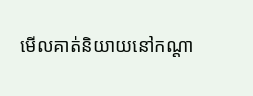មើលគាត់និយាយនៅកណ្តា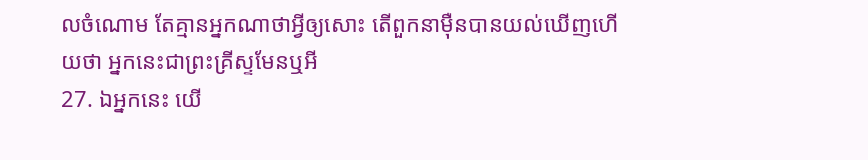លចំណោម តែគ្មានអ្នកណាថាអ្វីឲ្យសោះ តើពួកនាម៉ឺនបានយល់ឃើញហើយថា អ្នកនេះជាព្រះគ្រីស្ទមែនឬអី
27. ឯអ្នកនេះ យើ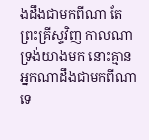ងដឹងជាមកពីណា តែព្រះគ្រីស្ទវិញ កាលណាទ្រង់យាងមក នោះគ្មានអ្នកណាដឹងជាមកពីណាទេ